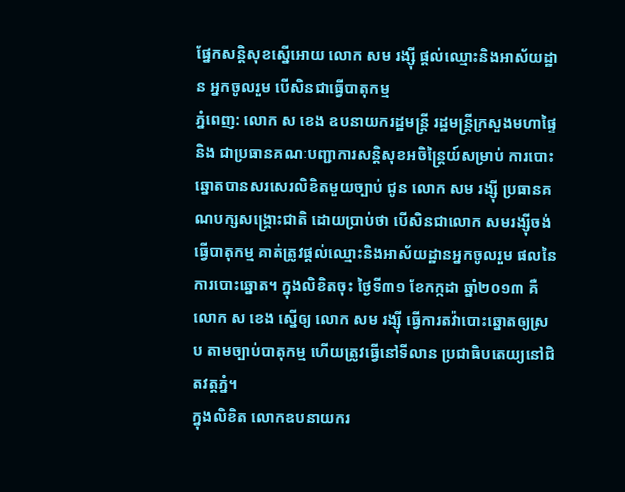ផ្នែកសន្តិសុខស្នើអោយ លោក សម រង្ស៊ី ផ្តល់ឈ្មោះនិងអាស័យដ្ឋាន អ្នកចូលរួម បើសិនជាធ្វើបាតុកម្ម
ភ្នំពេញ: លោក ស ខេង ឧបនាយករដ្ឋមន្ត្រី រដ្ឋមន្ត្រីក្រសួងមហាផ្ទៃ និង ជាប្រធានគណៈបញ្ជាការសន្តិសុខអចិន្ត្រៃយ៍សម្រាប់ ការបោះឆ្នោតបានសរសេរលិខិតមួយច្បាប់ ជូន លោក សម រង្ស៊ី ប្រធានគណបក្សសង្គ្រោះជាតិ ដោយប្រាប់ថា បើសិនជាលោក សមរង្ស៊ីចង់ធ្វើបាតុកម្ម គាត់ត្រូវផ្តល់ឈ្មោះនិងអាស័យដ្ឋានអ្នកចូលរួម ផលនៃការបោះឆ្នោត។ ក្នុងលិខិតចុះ ថ្ងៃទី៣១ ខែកក្កដា ឆ្នាំ២០១៣ គឺ លោក ស ខេង ស្នើឲ្យ លោក សម រង្ស៊ី ធ្វើការតវ៉ាបោះឆ្នោតឲ្យស្រប តាមច្បាប់បាតុកម្ម ហើយត្រូវធ្វើនៅទីលាន ប្រជាធិបតេយ្យនៅជិតវត្តភ្នំ។
ក្នុងលិខិត លោកឧបនាយករ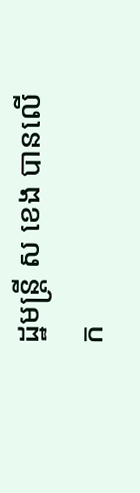ដ្ឋមន្ត្រី ស ខេង បានលើក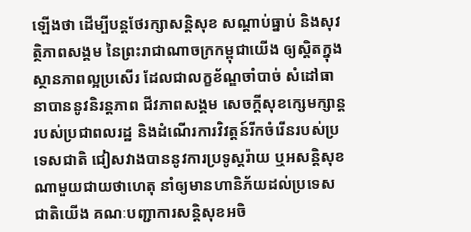ឡើងថា ដើម្បីបន្តថែរក្សាសន្តិសុខ សណ្តាប់ធ្នាប់ និងសុវត្ថិភាពសង្គម នៃព្រះរាជាណាចក្រកម្ពុជាយើង ឲ្យស្តិតក្នុងស្ថានភាពល្អប្រសើរ ដែលជាលក្ខខ័ណ្ឌចាំបាច់ សំដៅធានាបាននូវនិរន្តភាព ជីវភាពសង្គម សេចក្តីសុខក្សេមក្សាន្តរបស់ប្រជាពលរដ្ឋ និងដំណើរការវិវត្តន៍រីកចំរើនរបស់ប្រទេសជាតិ ជៀសវាងបាននូវការប្រទូស្តរ៉ាយ ឬអសន្តិសុខណាមួយជាយថាហេតុ នាំឲ្យមានហានិភ័យដល់ប្រទេសជាតិយើង គណៈបញ្ជាការសន្តិសុខអចិ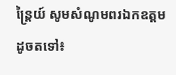ន្ត្រៃយ៍ សូមសំណូមពរឯកឧត្តម ដូចតទៅ៖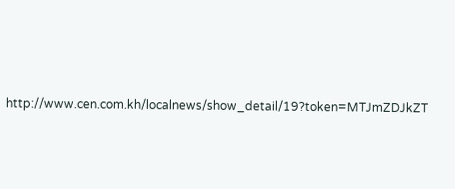http://www.cen.com.kh/localnews/show_detail/19?token=MTJmZDJkZT